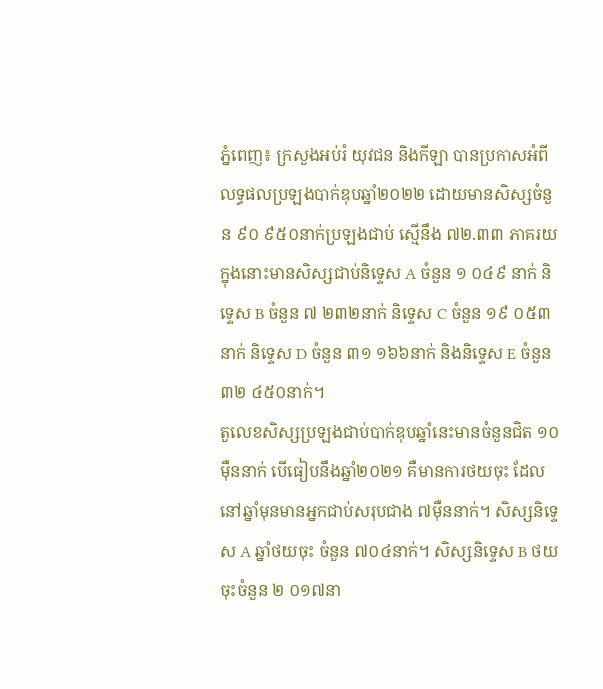ភ្នំពេញ៖ ក្រសួងអប់រំ យុវជន និងកីឡា បានប្រកាសអំពីលទ្ធផលប្រឡងបាក់ឌុបឆ្នាំ២០២២ ដោយមានសិស្សចំនួន ៩០ ៩៥០នាក់ប្រឡងជាប់ ស្មើនឹង ៧២.៣៣ ភាគរយ ក្នុងនោះមានសិស្សជាប់និទ្ទេស A ចំនួន ១ ០៤៩ នាក់ និទ្ទេស B ចំនួន ៧ ២៣២នាក់ និទ្ទេស C ចំនួន ១៩ ០៥៣ នាក់ និទ្ទេស D ចំនួន ៣១ ១៦៦នាក់ និងនិទ្ទេស E ចំនួន ៣២ ៤៥០នាក់។
តួលេខសិស្សប្រឡងជាប់បាក់ឌុបឆ្នាំនេះមានចំនួនជិត ១០ម៉ឺននាក់ បើធៀបនឹងឆ្នាំ២០២១ គឺមានការថយចុះ ដែលនៅឆ្នាំមុនមានអ្នកជាប់សរុបជាង ៧ម៉ឺននាក់។ សិស្សនិទ្ទេស A ឆ្នាំថយចុះ ចំនួន ៧០៤នាក់។ សិស្សនិទ្ទេស B ថយចុះចំនួន ២ ០១៧នា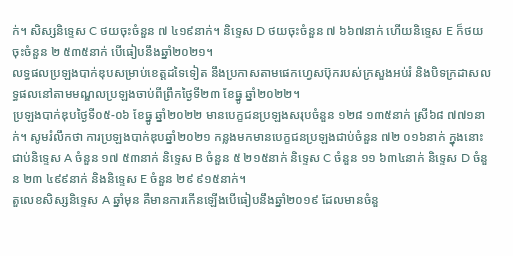ក់។ សិស្សនិទ្ទេស C ថយចុះចំនួន ៧ ៤១៩នាក់។ និទ្ទេស D ថយចុះចំនួន ៧ ៦៦៧នាក់ ហើយនិទ្ទេស E ក៏ថយចុះចំនួន ២ ៥៣៥នាក់ បើធៀបនឹងឆ្នាំ២០២១។
លទ្ធផលប្រឡងបាក់ឌុបសម្រាប់ខេត្តដទៃទៀត នឹងប្រកាសតាមផេកហ្វេសប៊ុករបស់ក្រសួងអប់រំ និងបិទក្រដាសលទ្ធផលនៅតាមមណ្ឌលប្រឡងចាប់ពីព្រឹកថ្ងៃទី២៣ ខែធ្នូ ឆ្នាំ២០២២។
ប្រឡងបាក់ឌុបថ្ងៃទី០៥-០៦ ខែធ្នូ ឆ្នាំ២០២២ មានបេក្ខជនប្រឡងសរុបចំនួន ១២៨ ១៣៥នាក់ ស្រី៦៨ ៧៧១នាក់។ សូមរំលឹកថា ការប្រឡងបាក់ឌុបឆ្នាំ២០២១ កន្លងមកមានបេក្ខជនប្រឡងជាប់ចំនួន ៧២ ០១៦នាក់ ក្នុងនោះជាប់និទ្ទេស A ចំនួន ១៧ ៥៣នាក់ និទ្ទេស B ចំនួន ៥ ២១៥នាក់ និទ្ទេស C ចំនួន ១១ ៦៣៤នាក់ និទ្ទេស D ចំនួន ២៣ ៤៩៩នាក់ និងនិទ្ទេស E ចំនួន ២៩ ៩១៥នាក់។
តួលេខសិស្សនិទ្ទេស A ឆ្នាំមុន គឺមានការកើនឡើងបើធៀបនឹងឆ្នាំ២០១៩ ដែលមានចំនួ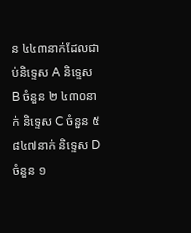ន ៤៤៣នាក់ដែលជាប់និទ្ទេស A និទ្ទេស B ចំនួន ២ ៤៣០នាក់ និទ្ទេស C ចំនួន ៥ ៨៤៧នាក់ និទ្ទេស D ចំនួន ១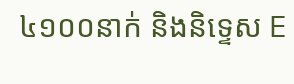៤១០០នាក់ និងនិទ្ទេស E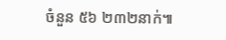ចំនួន ៥៦ ២៣២នាក់៕